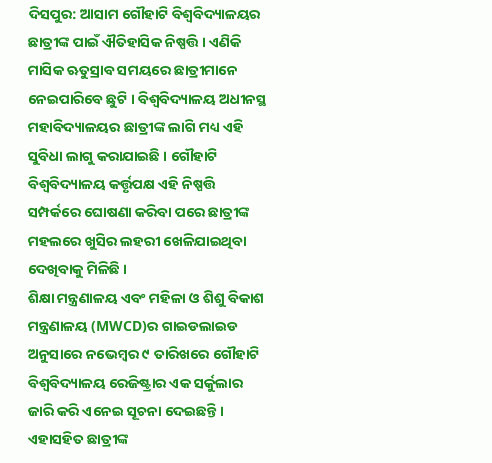ଦିସପୁର: ଆସାମ ଗୌହାଟି ବିଶ୍ବବିଦ୍ୟାଳୟର ଛାତ୍ରୀଙ୍କ ପାଇଁ ଐତିହାସିକ ନିଷ୍ପତ୍ତି । ଏଣିକି ମାସିକ ଋତୁସ୍ରାବ ସମୟରେ ଛାତ୍ରୀମାନେ ନେଇପାରିବେ ଛୁଟି । ବିଶ୍ବବିଦ୍ୟାଳୟ ଅଧୀନସ୍ଥ ମହାବିଦ୍ୟାଳୟର ଛାତ୍ରୀଙ୍କ ଲାଗି ମଧ୍ୟ ଏହି ସୁବିଧା ଲାଗୁ କରାଯାଇଛି । ଗୌହାଟି ବିଶ୍ବବିଦ୍ୟାଳୟ କର୍ତ୍ତୃପକ୍ଷ ଏହି ନିଷ୍ପତ୍ତି ସମ୍ପର୍କରେ ଘୋଷଣା କରିବା ପରେ ଛାତ୍ରୀଙ୍କ ମହଲରେ ଖୁସିର ଲହରୀ ଖେଳିଯାଇଥିବା ଦେଖିବାକୁ ମିଳିଛି ।
ଶିକ୍ଷା ମନ୍ତ୍ରଣାଳୟ ଏବଂ ମହିଳା ଓ ଶିଶୁ ବିକାଶ ମନ୍ତ୍ରଣାଳୟ (MWCD)ର ଗାଇଡଲାଇଡ ଅନୁସାରେ ନଭେମ୍ବର ୯ ତାରିଖରେ ଗୌହାଟି ବିଶ୍ବବିଦ୍ୟାଳୟ ରେଜିଷ୍ଟ୍ରାର ଏକ ସର୍କୁଲାର ଜାରି କରି ଏନେଇ ସୂଚନା ଦେଇଛନ୍ତି । ଏହାସହିତ ଛାତ୍ରୀଙ୍କ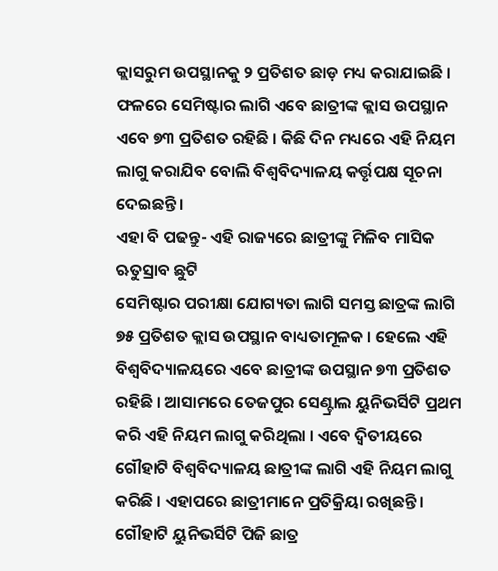କ୍ଲାସରୁମ ଉପସ୍ଥାନକୁ ୨ ପ୍ରତିଶତ ଛାଡ଼ ମଧ୍ୟ କରାଯାଇଛି । ଫଳରେ ସେମିଷ୍ଟାର ଲାଗି ଏବେ ଛାତ୍ରୀଙ୍କ କ୍ଲାସ ଉପସ୍ଥାନ ଏବେ ୭୩ ପ୍ରତିଶତ ରହିଛି । କିଛି ଦିନ ମଧ୍ୟରେ ଏହି ନିୟମ ଲାଗୁ କରାଯିବ ବୋଲି ବିଶ୍ବବିଦ୍ୟାଳୟ କର୍ତ୍ତୃପକ୍ଷ ସୂଚନା ଦେଇଛନ୍ତି ।
ଏହା ବି ପଢନ୍ତୁ- ଏହି ରାଜ୍ୟରେ ଛାତ୍ରୀଙ୍କୁ ମିଳିବ ମାସିକ ଋତୁସ୍ରାବ ଛୁଟି
ସେମିଷ୍ଟାର ପରୀକ୍ଷା ଯୋଗ୍ୟତା ଲାଗି ସମସ୍ତ ଛାତ୍ରଙ୍କ ଲାଗି ୭୫ ପ୍ରତିଶତ କ୍ଲାସ ଉପସ୍ଥାନ ବାଧ୍ୟତାମୂଳକ । ହେଲେ ଏହି ବିଶ୍ବବିଦ୍ୟାଳୟରେ ଏବେ ଛାତ୍ରୀଙ୍କ ଉପସ୍ଥାନ ୭୩ ପ୍ରତିଶତ ରହିଛି । ଆସାମରେ ତେଜପୁର ସେଣ୍ଟ୍ରାଲ ୟୁନିଭର୍ସିଟି ପ୍ରଥମ କରି ଏହି ନିୟମ ଲାଗୁ କରିଥିଲା । ଏବେ ଦ୍ବିତୀୟରେ ଗୌହାଟି ବିଶ୍ବବିଦ୍ୟାଳୟ ଛାତ୍ରୀଙ୍କ ଲାଗି ଏହି ନିୟମ ଲାଗୁ କରିଛି । ଏହାପରେ ଛାତ୍ରୀମାନେ ପ୍ରତିକ୍ରିୟା ରଖିଛନ୍ତି । ଗୌହାଟି ୟୁନିଭର୍ସିଟି ପିଜି ଛାତ୍ର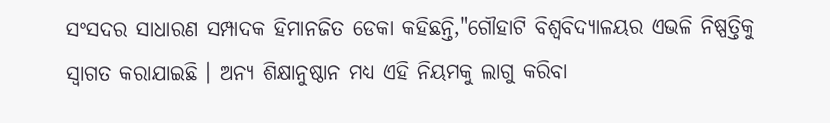ସଂସଦର ସାଧାରଣ ସମ୍ପାଦକ ହିମାନଜିତ ଡେକା କହିଛନ୍ତି,"ଗୌହାଟି ବିଶ୍ବବିଦ୍ୟାଳୟର ଏଭଳି ନିଷ୍ପତ୍ତିକୁ ସ୍ବାଗତ କରାଯାଇଛି । ଅନ୍ୟ ଶିକ୍ଷାନୁଷ୍ଠାନ ମଧ୍ୟ ଏହି ନିୟମକୁ ଲାଗୁ କରିବା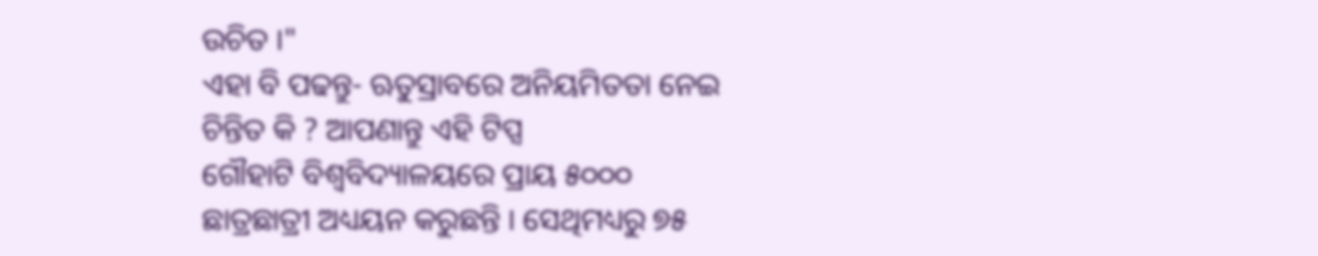ଉଚିତ ।"
ଏହା ବି ପଢନ୍ତୁ- ଋତୁସ୍ରାବରେ ଅନିୟମିତତା ନେଇ ଚିନ୍ତିତ କି ? ଆପଣାନ୍ତୁ ଏହି ଟିପ୍ସ
ଗୌହାଟି ବିଶ୍ବବିଦ୍ୟାଳୟରେ ପ୍ରାୟ ୫୦୦୦ ଛାତ୍ରଛାତ୍ରୀ ଅଧ୍ୟୟନ କରୁଛନ୍ତି । ସେଥିମଧ୍ୟରୁ ୭୫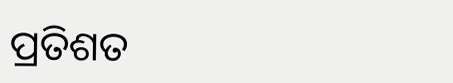ପ୍ରତିଶତ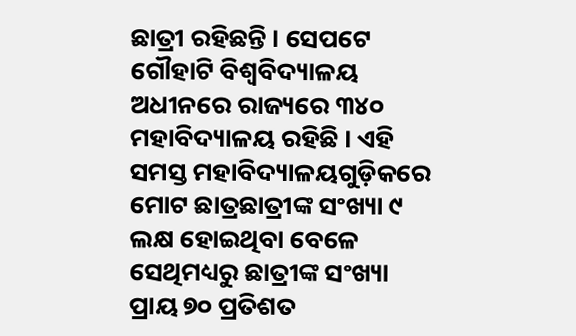ଛାତ୍ରୀ ରହିଛନ୍ତି । ସେପଟେ ଗୌହାଟି ବିଶ୍ବବିଦ୍ୟାଳୟ ଅଧୀନରେ ରାଜ୍ୟରେ ୩୪୦ ମହାବିଦ୍ୟାଳୟ ରହିଛି । ଏହି ସମସ୍ତ ମହାବିଦ୍ୟାଳୟଗୁଡ଼ିକରେ ମୋଟ ଛାତ୍ରଛାତ୍ରୀଙ୍କ ସଂଖ୍ୟା ୯ ଲକ୍ଷ ହୋଇଥିବା ବେଳେ ସେଥିମଧ୍ୟରୁ ଛାତ୍ରୀଙ୍କ ସଂଖ୍ୟା ପ୍ରାୟ ୭୦ ପ୍ରତିଶତ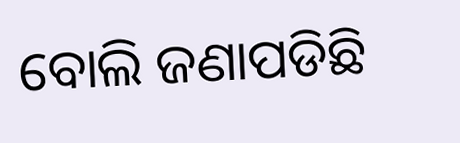ବୋଲି ଜଣାପଡିଛି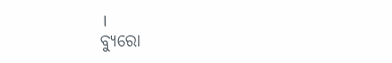।
ବ୍ୟୁରୋ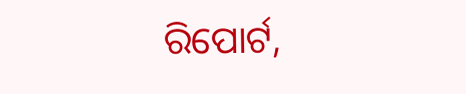ରିପୋର୍ଟ,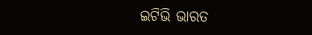ଇଟିଭି ଭାରତ